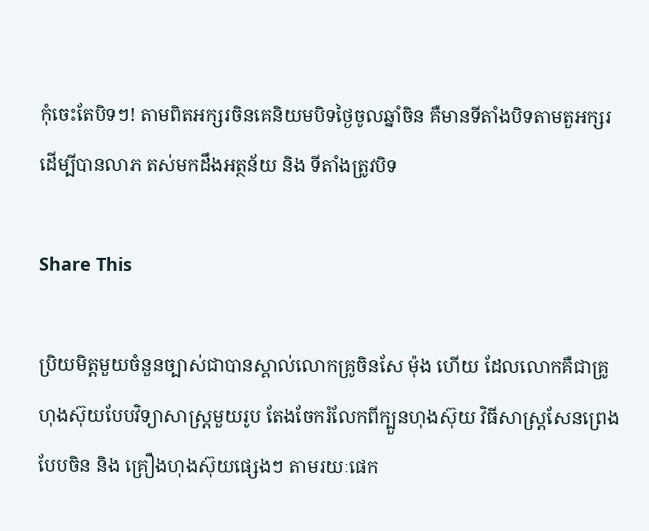កុំចេះតែបិទៗ! តាមពិតអក្សរចិនគេនិយមបិទថ្ងៃចូលឆ្នាំចិន គឺមានទីតាំងបិទតាមតួអក្សរដើម្បីបានលាភ តស់មកដឹងអត្ថន័យ និង ទីតាំងត្រូវបិទ

Share This

ប្រិយមិត្តមួយចំនួនច្បាស់ជាបានស្គាល់លោកគ្រូចិនសែ ម៉ុង ហើយ ដែលលោកគឺជាគ្រូហុងស៊ុយបែបវិទ្យាសាស្ត្រមួយរូប តែងចែករំលែកពីក្បួនហុងស៊ុយ វិធីសាស្រ្ដសែនព្រេងបែបចិន និង គ្រឿងហុងស៊ុយផ្សេងៗ តាមរយៈផេក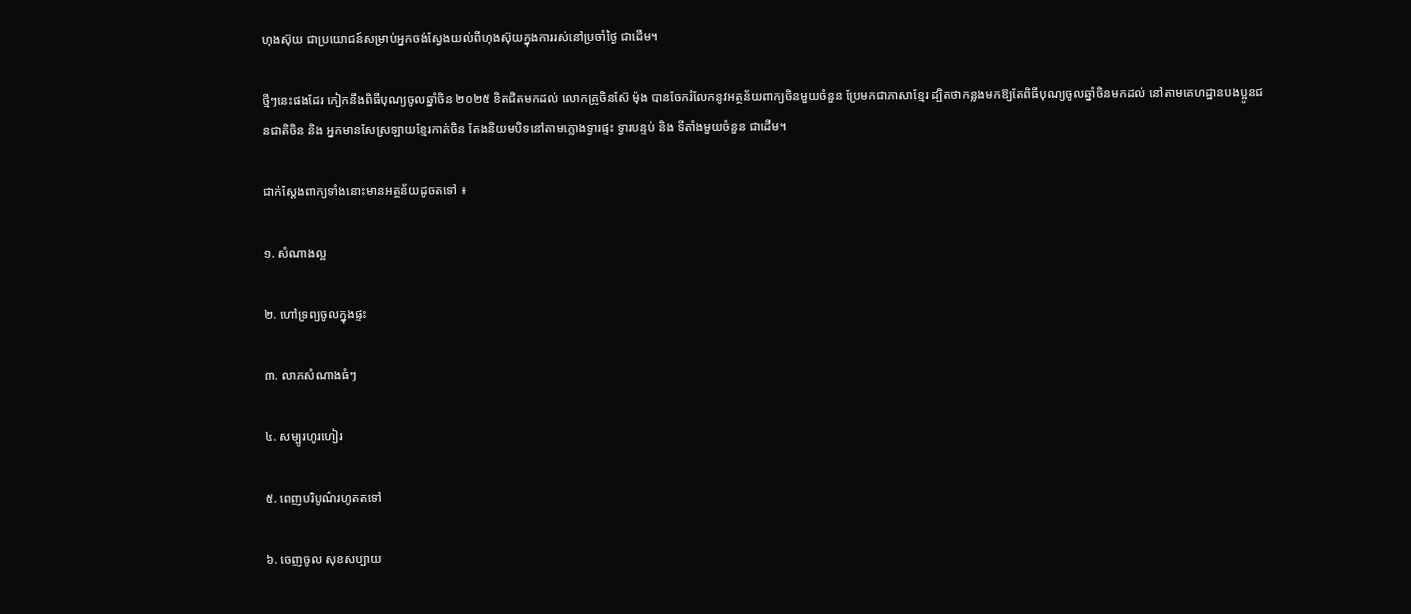ហុងស៊ុយ ជាប្រយោជន៍សម្រាប់អ្នកចង់ស្វែងយល់ពីហុងស៊ុយក្នុងការរស់នៅប្រចាំថ្ងៃ ជាដើម។

ថ្មីៗនេះផងដែរ កៀកនឹងពិធីបុណ្យចូលឆ្នាំចិន ២០២៥ ខិតជិតមកដល់ លោកគ្រូចិនស៊ែ ម៉ុង បានចែករំលែកនូវអត្ថន័យពាក្យចិនមួយចំនួន ប្រែមកជាភាសាខ្មែរ ដ្បិតថាកន្លងមកឱ្យតែពិធីបុណ្យចូលឆ្នាំចិនមកដល់ នៅតាមគេហដ្ឋានបងប្អូនជនជាតិចិន និង អ្នកមានសែស្រឡាយខ្មែរកាត់ចិន តែងនិយមបិទនៅតាមក្លោងទ្វារផ្ទះ ទ្វារបន្ទប់ និង ទីតាំងមួយចំនួន ជាដើម។

ជាក់ស្ដែងពាក្យទាំងនោះមានអត្ថន័យដូចតទៅ ៖

១. សំណាងល្អ

២. ហៅទ្រព្យចូលក្នុងផ្ទះ

៣. លាភសំណាងធំៗ

៤. សម្បូរហូរហៀរ

៥. ពេញបរិបូណ៌រហូតតទៅ

៦. ចេញចូល សុខសប្បាយ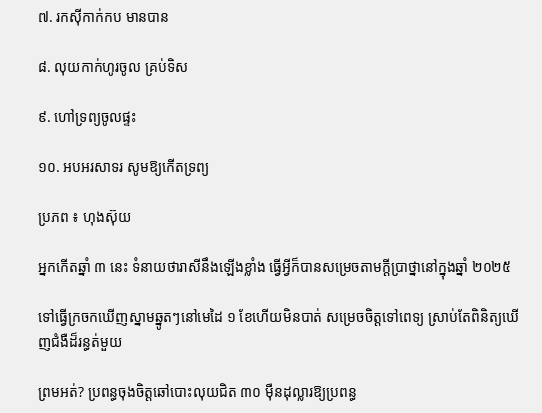៧. រកស៊ីកាក់កប មានបាន

៨. លុយកាក់ហូរចូល គ្រប់ទិស

៩. ហៅទ្រព្យចូលផ្ទះ

១០. អបអរសាទរ សូមឱ្យកើតទ្រព្យ

ប្រភព ៖ ហុងស៊ុយ

អ្នកកើតឆ្នាំ ៣ នេះ ទំនាយថារាសីនឹងឡើងខ្លាំង ធ្វើអ្វីក៏បានសម្រេចតាមក្ដីប្រាថ្នានៅក្នុងឆ្នាំ ២០២៥

ទៅធ្វើក្រចកឃើញស្នាមឆ្នូតៗនៅមេដៃ ១ ខែហើយមិនបាត់ សម្រេចចិត្តទៅពេទ្យ ស្រាប់តែពិនិត្យឃើញជំងឺដ៏រន្ធត់មួយ

ព្រមអត់? ប្រពន្ធចុងចិត្តឆៅបោះលុយជិត ៣០ ម៉ឺនដុល្លារឱ្យប្រពន្ធ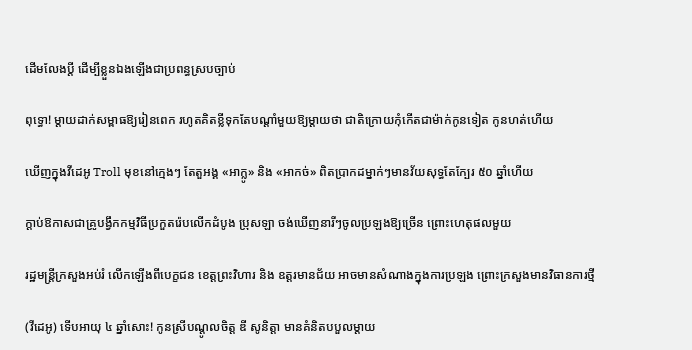ដើមលែងប្តី ដើម្បីខ្លួនឯងឡើងជាប្រពន្ធស្របច្បាប់

ពុទ្ធោ! ម្ដាយដាក់សម្ពាធឱ្យរៀនពេក រហូតគិតខ្លីទុកតែបណ្ដាំមួយឱ្យម្តាយថា ជាតិក្រោយកុំកើតជាម៉ាក់កូនទៀត កូនហត់ហើយ

ឃើញក្នុងវីដេអូ Troll មុខនៅក្មេងៗ តែតួអង្គ «អាក្លូ» និង «អាកច់» ពិតប្រាកដម្នាក់ៗមានវ័យសុទ្ធតែក្បែរ ៥០ ឆ្នាំហើយ

ក្ដាប់ឱកាសជាគ្រូបង្វឹកកម្មវិធីប្រកួតរ៉េបលើកដំបូង ប្រុសឡា ចង់ឃើញនារីៗចូលប្រឡងឱ្យច្រើន ព្រោះហេតុផលមួយ

រដ្ឋមន្ត្រីក្រសួងអប់រំ លើកឡើងពីបេក្ខជន ខេត្តព្រះវិហារ និង ឧត្តរមានជ័យ អាចមានសំណាងក្នុងការប្រឡង ព្រោះក្រសួងមានវិធានការថ្មី

(វីដេអូ) ទើបអាយុ ៤ ឆ្នាំសោះ! កូនស្រីបណ្ដូលចិត្ត ឌី សូនិត្តា មានគំនិតបបួលម្ដាយ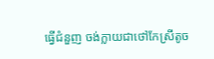ធ្វើជំនួញ ចង់ក្លាយជាថៅកែស្រីតូច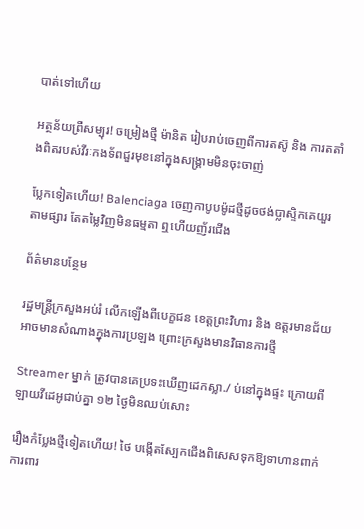បាត់ទៅហើយ

អត្ថន័យព្រឺសម្បុរ! ចម្រៀងថ្មី ម៉ានិត រៀបរាប់ចេញពីការតស៊ូ និង ការតតាំងពិតរបស់វីរៈកងទ័ពជួរមុខនៅក្នុងសង្រ្គាមមិនចុះចាញ់

ប្លែកទៀតហើយ! Balenciaga ចេញកាបូបម៉ូដថ្មីដូចថង់ប្លាស្ទិកគេយួរតាមផ្សារ តែតម្លៃវិញមិនធម្មតា ឮហើយញ័រជើង

ព័ត៌មានបន្ថែម

រដ្ឋមន្ត្រីក្រសួងអប់រំ លើកឡើងពីបេក្ខជន ខេត្តព្រះវិហារ និង ឧត្តរមានជ័យ អាចមានសំណាងក្នុងការប្រឡង ព្រោះក្រសួងមានវិធានការថ្មី

Streamer ម្នាក់ ត្រូវបានគេប្រទះឃើញដេកស្លា./ ប់នៅក្នុងផ្ទះ ក្រោយពីឡាយវីដេអូជាប់គ្នា ១២ ថ្ងៃមិនឈប់សោះ

រឿងកំប្លែងថ្មីទៀតហើយ! ថៃ បង្កើតស្បែកជើងពិសេសទុកឱ្យទាហានពាក់ ការពារ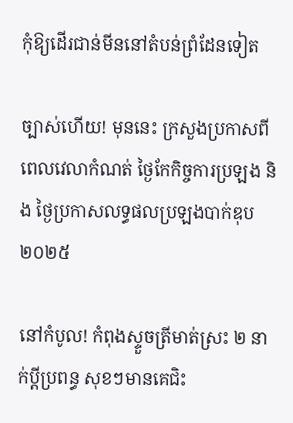កុំឱ្យដើរជាន់មីននៅតំបន់ព្រំដែនទៀត

ច្បាស់ហើយ! មុននេះ ក្រសួងប្រកាសពីពេលវេលាកំណត់ ថ្ងៃកែកិច្ចការប្រឡង និង ថ្ងៃប្រកាសលទ្ធផលប្រឡងបាក់ឌុប ២០២៥

នៅកំបូល! កំពុងស្ទួចត្រីមាត់ស្រះ ២ នាក់ប្ដីប្រពន្ធ សុខៗមានគេជិះ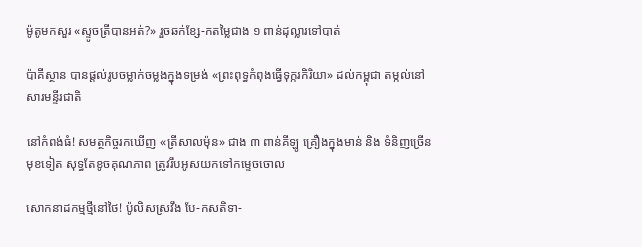ម៉ូតូមកសួរ «ស្ទូចត្រីបានអត់?» រួចឆក់ខ្សែ-កតម្លៃជាង ១ ពាន់ដុល្លារទៅបាត់

ប៉ាគីស្ថាន បានផ្តល់រូបចម្លាក់ចម្លងក្នុងទម្រង់ «ព្រះពុទ្ធកំពុងធ្វើទុក្ករកិរិយា» ដល់កម្ពុជា តម្កល់នៅសារមន្ទីរជាតិ

នៅកំពង់ធំ! សមត្ថកិច្ចរកឃើញ «ត្រីសាលម៉ុន» ជាង ៣ ពាន់គីឡូ គ្រឿងក្នុងមាន់ និង ទំនិញច្រើនមុខទៀត សុទ្ធតែខូចគុណភាព ត្រូវរឹបអូសយកទៅកម្ទេចចោល

សោកនាដកម្មថ្មីនៅថៃ! ប៉ូលិសស្រវឹង បែ-កសតិទា-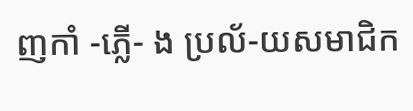ញកាំ -ភ្លើ- ង ប្រល័-យសមាជិក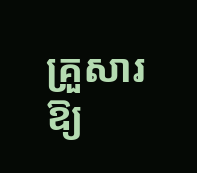គ្រួសារឱ្យ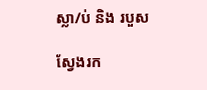ស្លា/ប់ និង របួស

ស្វែងរក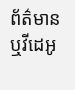ព័ត៌មាន ឬវីដេអូ